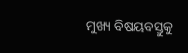ମୁଖ୍ୟ ବିଷୟବସ୍ତୁକୁ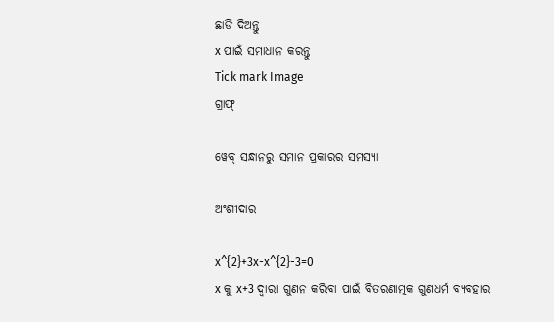ଛାଡି ଦିଅନ୍ତୁ
x ପାଇଁ ସମାଧାନ କରନ୍ତୁ
Tick mark Image
ଗ୍ରାଫ୍

ୱେବ୍ ସନ୍ଧାନରୁ ସମାନ ପ୍ରକାରର ସମସ୍ୟା

ଅଂଶୀଦାର

x^{2}+3x-x^{2}-3=0
x କୁ x+3 ଦ୍ୱାରା ଗୁଣନ କରିବା ପାଇଁ ବିତରଣାତ୍ମକ ଗୁଣଧର୍ମ ବ୍ୟବହାର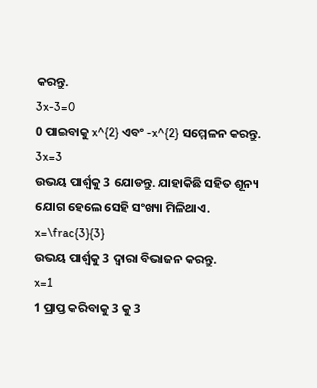କରନ୍ତୁ.
3x-3=0
0 ପାଇବାକୁ x^{2} ଏବଂ -x^{2} ସମ୍ମେଳନ କରନ୍ତୁ.
3x=3
ଉଭୟ ପାର୍ଶ୍ଵକୁ 3 ଯୋଡନ୍ତୁ. ଯାହାକିଛି ସହିତ ଶୂନ୍ୟ ଯୋଗ ହେଲେ ସେହି ସଂଖ୍ୟା ମିଳିଥାଏ.
x=\frac{3}{3}
ଉଭୟ ପାର୍ଶ୍ୱକୁ 3 ଦ୍ୱାରା ବିଭାଜନ କରନ୍ତୁ.
x=1
1 ପ୍ରାପ୍ତ କରିବାକୁ 3 କୁ 3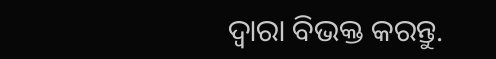ଦ୍ୱାରା ବିଭକ୍ତ କରନ୍ତୁ.